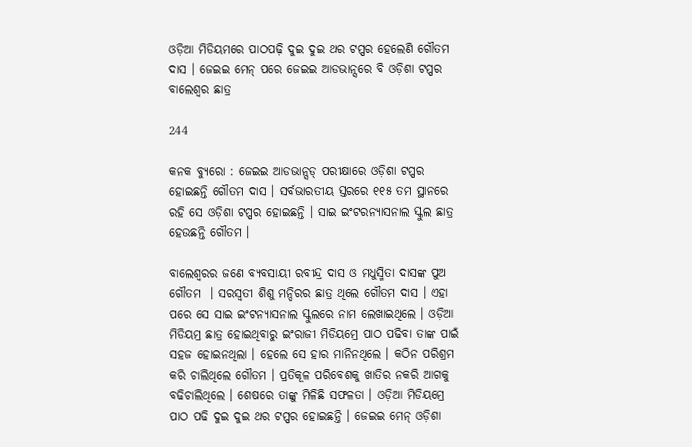ଓଡ଼ିଆ ମିଡିୟମରେ ପାଠପଢ଼ି ଦୁଇ ଦୁଇ ଥର ଟପ୍ପର ହେଲେଣି ଗୌତମ ଦାସ । ଜେଇଇ ମେନ୍ ପରେ ଜେଇଇ ଆଡଭାନ୍ସରେ ବି ଓଡ଼ିଶା ଟପ୍ପର ବାଲେଶ୍ୱର ଛାତ୍ର

244

କନକ ବ୍ୟୁରୋ : ଜେଇଇ ଆଡଭାନ୍ସଡ୍ ପରୀକ୍ଷାରେ ଓଡ଼ିଶା ଟପ୍ପର ହୋଇଛନ୍ତି ଗୌତମ ଦାସ । ସର୍ବଭାରତୀୟ ସ୍ତରରେ ୧୧୫ ତମ ସ୍ଥାନରେ ରହି ସେ ଓଡ଼ିଶା ଟପ୍ପର ହୋଇଛନ୍ତି । ସାଇ ଇଂଟରନ୍ୟାସନାଲ ସ୍କୁଲ ଛାତ୍ର ହେଉଛନ୍ତି ଗୌତମ ।

ବାଲେଶ୍ୱରର ଜଣେ ବ୍ୟବସାୟୀ ରବୀନ୍ଦ୍ର ଦାସ ଓ ମଧୁସ୍ମିତା ଦାସଙ୍କ ପୁଅ ଗୌତମ  । ସରସ୍ୱତୀ ଶିଶୁ ମନ୍ଦିରର ଛାତ୍ର ଥିଲେ ଗୌତମ ଦାସ । ଏହା ପରେ ସେ ସାଇ ଇଂଟନ୍ୟାସନାଲ ସ୍କୁଲରେ ନାମ ଲେଖାଇଥିଲେ । ଓଡ଼ିଆ ମିଡିୟମ୍ର ଛାତ୍ର ହୋଇଥିବାରୁ ଇଂରାଜୀ ମିଡିୟମ୍ରେ ପାଠ ପଢିବା ତାଙ୍କ ପାଇଁ ସହଜ ହୋଇନଥିଲା । ହେଲେ ସେ ହାର ମାନିନଥିଲେ । କଠିନ ପରିଶ୍ରମ କରି ଚାଲିଥିଲେ ଗୌତମ । ପ୍ରତିକୂଳ ପରିବେଶକୁ ଖାତିର ନକରି ଆଗକୁ ବଢିଚାଲିଥିଲେ । ଶେଷରେ ତାଙ୍କୁ ମିଳିଛି ସଫଳତା । ଓଡ଼ିଆ ମିଡିୟମ୍ରେ ପାଠ ପଢି ଦୁଇ ଦୁଇ ଥର ଟପ୍ପର ହୋଇଛନ୍ତି । ଜେଇଇ ମେନ୍ ଓଡ଼ିଶା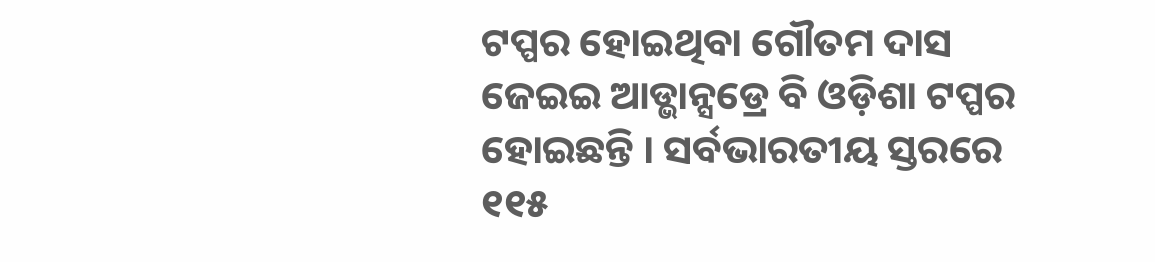ଟପ୍ପର ହୋଇଥିବା ଗୌତମ ଦାସ ଜେଇଇ ଆଡ୍ଭାନ୍ସଡ୍ରେ ବି ଓଡ଼ିଶା ଟପ୍ପର ହୋଇଛନ୍ତି । ସର୍ବଭାରତୀୟ ସ୍ତରରେ ୧୧୫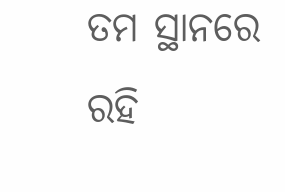ତମ ସ୍ଥାନରେ ରହି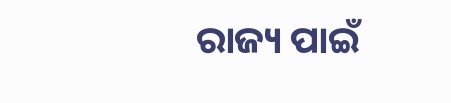ରାଜ୍ୟ ପାଇଁ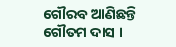ଗୌରବ ଆଣିଛନ୍ତି ଗୌତମ ଦାସ ।